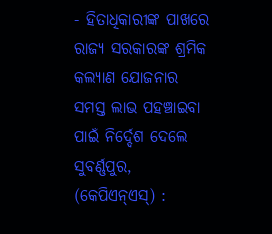- ହିତାଧିକାରୀଙ୍କ ପାଖରେ ରାଜ୍ୟ ସରକାରଙ୍କ ଶ୍ରମିକ କଲ୍ୟାଣ ଯୋଜନାର ସମସ୍ତ ଲାଭ ପହଞ୍ଚାଇବା ପାଇଁ ନିର୍ଦ୍ଦେଶ ଦେଲେ
ସୁବର୍ଣ୍ଣପୁର, (କେପିଏନ୍ଏସ୍) :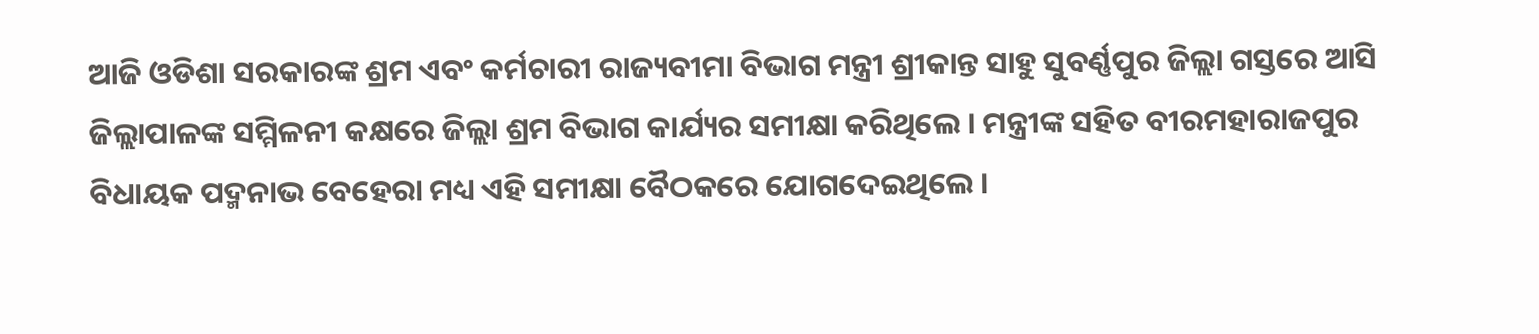ଆଜି ଓଡିଶା ସରକାରଙ୍କ ଶ୍ରମ ଏବଂ କର୍ମଚାରୀ ରାଜ୍ୟବୀମା ବିଭାଗ ମନ୍ତ୍ରୀ ଶ୍ରୀକାନ୍ତ ସାହୁ ସୁବର୍ଣ୍ଣପୁର ଜିଲ୍ଲା ଗସ୍ତରେ ଆସି ଜିଲ୍ଲାପାଳଙ୍କ ସମ୍ମିଳନୀ କକ୍ଷରେ ଜିଲ୍ଲା ଶ୍ରମ ବିଭାଗ କାର୍ଯ୍ୟର ସମୀକ୍ଷା କରିଥିଲେ । ମନ୍ତ୍ରୀଙ୍କ ସହିତ ବୀରମହାରାଜପୁର ବିଧାୟକ ପଦ୍ମନାଭ ବେହେରା ମଧ୍ୟ ଏହି ସମୀକ୍ଷା ବୈଠକରେ ଯୋଗଦେଇଥିଲେ ।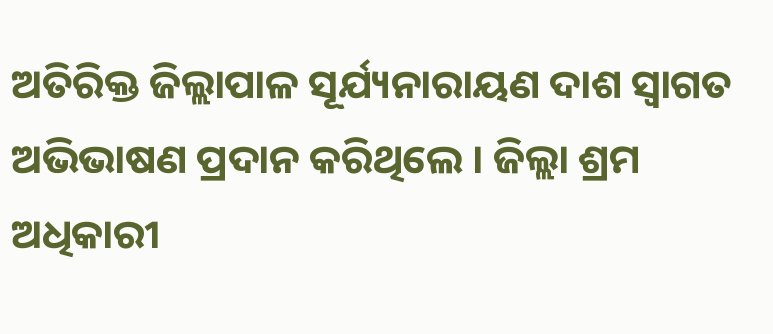ଅତିରିକ୍ତ ଜିଲ୍ଲାପାଳ ସୂର୍ଯ୍ୟନାରାୟଣ ଦାଶ ସ୍ୱାଗତ ଅଭିଭାଷଣ ପ୍ରଦାନ କରିଥିଲେ । ଜିଲ୍ଲା ଶ୍ରମ ଅଧିକାରୀ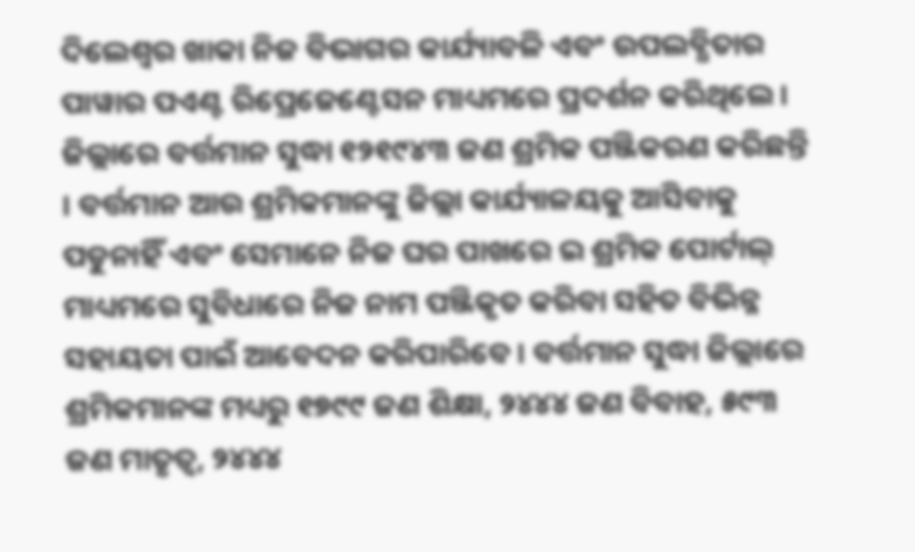ଦିଲେଶ୍ଵର ଖାକା ନିଜ ବିଭାଗର କାର୍ଯ୍ୟାବଳି ଏବଂ ଉପଲବ୍ଧିତାର ପାୱାର ପଏଣ୍ଟ ରିପ୍ରେଜେଣ୍ଟେସନ ମାଧ୍ୟମରେ ପ୍ରଦର୍ଶନ କରିଥିଲେ । ଜିଲ୍ଲାରେ ବର୍ତ୍ତମାନ ସୁଦ୍ଧା ୧୨୧୯୪୩ ଜଣ ଶ୍ରମିକ ପଞ୍ଜିକରଣ କରିଛନ୍ତି । ବର୍ତ୍ତମାନ ଆଉ ଶ୍ରମିକମାନଙ୍କୁ ଜିଲ୍ଲା କାର୍ଯ୍ୟାଳୟକୁ ଆସିବାକୁ ପଡୁନାହିଁ ଏବଂ ସେମାନେ ନିଜ ଘର ପାଖରେ ଇ ଶ୍ରମିକ ପୋର୍ଟାଲ୍ ମାଧ୍ୟମରେ ସୁବିଧାରେ ନିଜ ନାମ ପଞ୍ଜିକୃତ କରିବା ସହିତ ବିଭିନ୍ନ ସହାୟତା ପାଇଁ ଆବେଦନ କରିପାରିବେ । ବର୍ତ୍ତମାନ ସୁଦ୍ଧା ଜିଲ୍ଲାରେ ଶ୍ରମିକମାନଙ୍କ ମଧ୍ୟରୁ ୧୭୯୯ ଜଣ ଶିକ୍ଷା, ୨୪୪୪ ଜଣ ବିବାହ, ୫୯୩ ଜଣ ମାତୃତ୍ୱ, ୨୪୪୪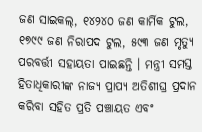ଜଣ ସାଇକଲ୍, ୧୪୨୪୦ ଜଣ କାର୍ମିକ ଟୁଲ, ୧୭୯୯ ଜଣ ନିରାପଦ ଟୁଲ, ୫୯୩ ଜଣ ମୃତ୍ୟୁ ପରବର୍ତ୍ତୀ ସହାୟତା ପାଇଛନ୍ତି । ମନ୍ତ୍ରୀ ସମସ୍ତ ହିତାଧିକାରୀଙ୍କ ନାଜ୍ୟ ପ୍ରାପ୍ୟ ଅତିଶୀଘ୍ର ପ୍ରଦାନ କରିବା ସହିତ ପ୍ରତି ପଞ୍ଚାୟତ ଏବଂ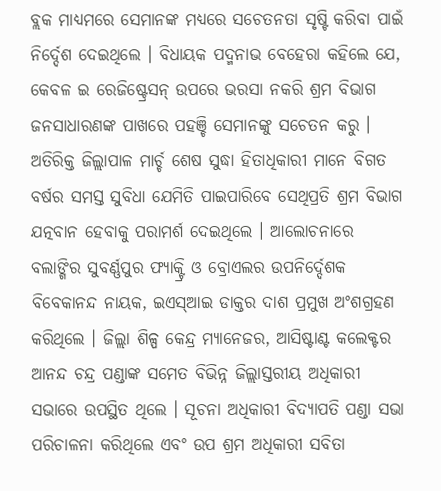ବ୍ଲକ ମାଧ୍ୟମରେ ସେମାନଙ୍କ ମଧ୍ୟରେ ସଚେତନତା ସୃଷ୍ଟି କରିବା ପାଇଁ ନିର୍ଦ୍ଦେଶ ଦେଇଥିଲେ । ବିଧାୟକ ପଦ୍ମନାଭ ବେହେରା କହିଲେ ଯେ, କେବଳ ଇ ରେଜିଷ୍ଟ୍ରେସନ୍ ଉପରେ ଭରସା ନକରି ଶ୍ରମ ବିଭାଗ ଜନସାଧାରଣଙ୍କ ପାଖରେ ପହଞ୍ଚି ସେମାନଙ୍କୁ ସଚେତନ କରୁ । ଅତିରିକ୍ତ ଜିଲ୍ଲାପାଳ ମାର୍ଚ୍ଚ ଶେଷ ସୁଦ୍ଧା ହିତାଧିକାରୀ ମାନେ ବିଗତ ବର୍ଷର ସମସ୍ତ ସୁବିଧା ଯେମିତି ପାଇପାରିବେ ସେଥିପ୍ରତି ଶ୍ରମ ବିଭାଗ ଯତ୍ନବାନ ହେବାକୁ ପରାମର୍ଶ ଦେଇଥିଲେ । ଆଲୋଚନାରେ ବଲାଙ୍ଗିର ସୁବର୍ଣ୍ଣପୁର ଫ୍ୟାକ୍ଟ୍ରି ଓ ବ୍ରୋଏଲର ଉପନିର୍ଦ୍ଦେଶକ ବିବେକାନନ୍ଦ ନାୟକ, ଇଏସ୍ଆଇ ଡାକ୍ତର ଦାଶ ପ୍ରମୁଖ ଅଂଶଗ୍ରହଣ କରିଥିଲେ । ଜିଲ୍ଲା ଶିଳ୍ପ କେନ୍ଦ୍ର ମ୍ୟାନେଜର, ଆସିଷ୍ଟାଣ୍ଟ କଲେକ୍ଟର ଆନନ୍ଦ ଚନ୍ଦ୍ର ପଣ୍ଡାଙ୍କ ସମେତ ବିଭିନ୍ନ ଜିଲ୍ଲାସ୍ତରୀୟ ଅଧିକାରୀ ସଭାରେ ଉପସ୍ଥିତ ଥିଲେ । ସୂଚନା ଅଧିକାରୀ ବିଦ୍ୟାପତି ପଣ୍ଡା ସଭା ପରିଚାଳନା କରିଥିଲେ ଏବଂ ଉପ ଶ୍ରମ ଅଧିକାରୀ ସବିତା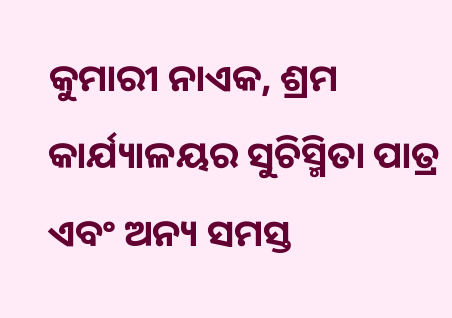କୁମାରୀ ନାଏକ, ଶ୍ରମ କାର୍ଯ୍ୟାଳୟର ସୁଚିସ୍ମିତା ପାତ୍ର ଏବଂ ଅନ୍ୟ ସମସ୍ତ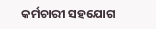କର୍ମଚାରୀ ସହଯୋଗ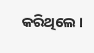କରିଥିଲେ ।